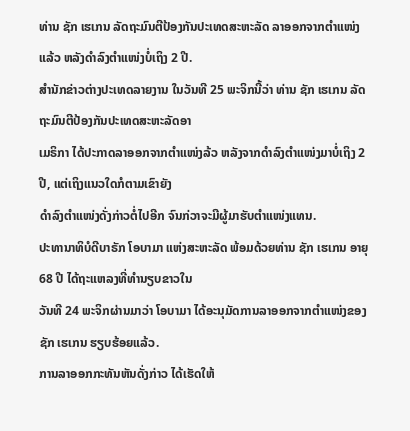ທ່ານ ຊັກ ເຮເກນ ລັດຖະມົນຕີປ້ອງກັນປະເທດສະຫະລັດ ລາອອກຈາກຕຳແໜ່ງແລ້ວ ຫລັງດຳລົງຕຳແໜ່ງບໍ່ເຖິງ 2 ປີ.
ສຳນັກຂ່າວຕ່າງປະເທດລາຍງານ ໃນວັນທີ 25 ພະຈິກນີ້ວ່າ ທ່ານ ຊັກ ເຮເກນ ລັດຖະມົນຕີປ້ອງກັນປະເທດສະຫະລັດອາ
ເມຣິກາ ໄດ້ປະກາດລາອອກຈາກຕຳແໜ່ງລ້ວ ຫລັງຈາກດຳລົງຕຳແໜ່ງມາບໍ່ເຖິງ 2 ປີ, ແຕ່ເຖິງແນວໃດກໍຕາມເຂົາຍັງ
ດຳລົງຕຳແໜ່ງດັ່ງກ່າວຕໍ່ໄປອີກ ຈົນກ່ວາຈະມີຜູ້ມາຮັບຕຳແໜ່ງແທນ.
ປະທານາທິບໍດີບາຣັກ ໂອບາມາ ແຫ່ງສະຫະລັດ ພ້ອມດ້ວຍທ່ານ ຊັກ ເຮເກນ ອາຍຸ 68 ປີ ໄດ້ຖະແຫລງທີ່ທຳນຽບຂາວໃນ
ວັນທີ 24 ພະຈິກຜ່ານມາວ່າ ໂອບາມາ ໄດ້ອະນຸມັດການລາອອກຈາກຕຳແໜ່ງຂອງ ຊັກ ເຮເກນ ຮຽບຮ້ອຍແລ້ວ.
ການລາອອກກະທັນຫັນດັ່ງກ່າວ ໄດ້ເຮັດໃຫ້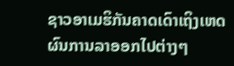ຊາວອາເມຮິກັນຄາດເດົາເຖິງເຫດຜົນການລາອອກໄປຕ່າງໆ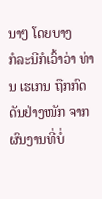ນາໆ ໂດຍບາງ
ກໍລະນີກໍເວົ້າວ່າ ທ່ານ ເຮເກນ ຖືກກົດດັນຢ່າງໜັກ ຈາກຜົນງານທີ່ບໍ່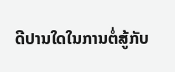ດີປານໃດໃນການຕໍ່ສູ້ກັບ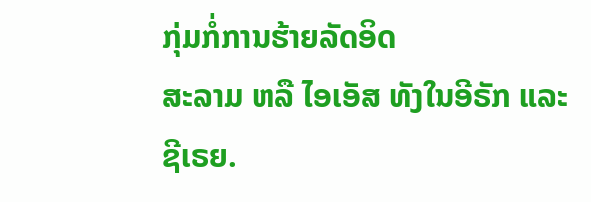ກຸ່ມກໍ່ການຮ້າຍລັດອິດ
ສະລາມ ຫລື ໄອເອັສ ທັງໃນອີຣັກ ແລະ ຊີເຣຍ.